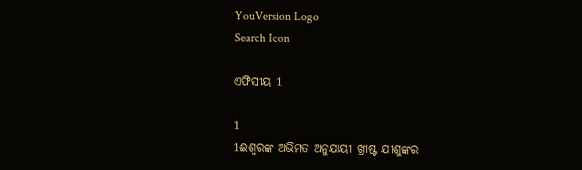YouVersion Logo
Search Icon

ଏଫିସୀୟ 1

1
1ଈଶ୍ୱରଙ୍କ ଅଭିମତ ଅନୁଯାୟୀ ଖ୍ରୀଷ୍ଟ ଯୀଶୁଙ୍କର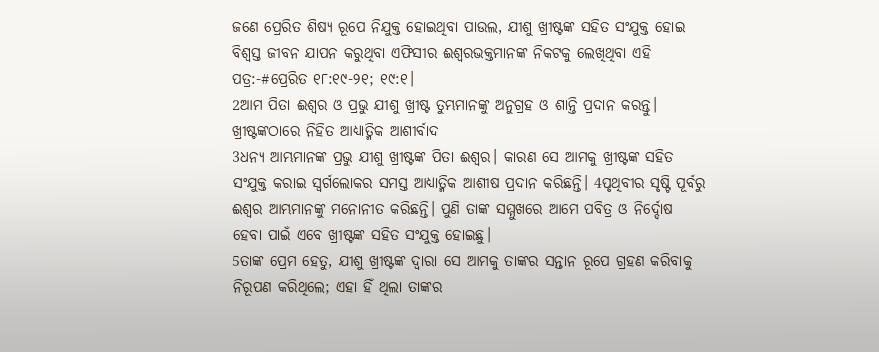ଜଣେ ପ୍ରେରିତ ଶିଷ୍ୟ ରୂପେ ନିଯୁକ୍ତ ହୋଇଥିବା ପାଉଲ, ଯୀଶୁ ଖ୍ରୀଷ୍ଟଙ୍କ ସହିତ ସଂଯୁକ୍ତ ହୋଇ ବିଶ୍ୱସ୍ତ ଜୀବନ ଯାପନ କରୁଥିବା ଏଫିସୀର ଈଶ୍ୱରଭକ୍ତମାନଙ୍କ ନିକଟକୁ ଲେଖିଥିବା ଏହି ପତ୍ର:-#ପ୍ରେରିତ ୧୮:୧୯-୨୧; ୧୯:୧।
2ଆମ ପିତା ଈଶ୍ୱର ଓ ପ୍ରଭୁ ଯୀଶୁ ଖ୍ରୀଷ୍ଟ ତୁମ୍ଭମାନଙ୍କୁ ଅନୁଗ୍ରହ ଓ ଶାନ୍ତି ପ୍ରଦାନ କରନ୍ତୁ।
ଖ୍ରୀଷ୍ଟଙ୍କଠାରେ ନିହିତ ଆଧ୍ୟାତ୍ମିକ ଆଶୀର୍ବାଦ
3ଧନ୍ୟ ଆମ୍ଭମାନଙ୍କ ପ୍ରଭୁ ଯୀଶୁ ଖ୍ରୀଷ୍ଟଙ୍କ ପିତା ଈଶ୍ୱର। କାରଣ ସେ ଆମକୁ ଖ୍ରୀଷ୍ଟଙ୍କ ସହିତ ସଂଯୁକ୍ତ କରାଇ ସ୍ୱର୍ଗଲୋକର ସମସ୍ତ ଆଧ୍ୟାତ୍ମିକ ଆଶୀଷ ପ୍ରଦାନ କରିଛନ୍ତି। 4ପୃଥିବୀର ସୃଷ୍ଟି ପୂର୍ବରୁ ଈଶ୍ୱର ଆମ୍ଭମାନଙ୍କୁ ମନୋନୀତ କରିଛନ୍ତି। ପୁଣି ତାଙ୍କ ସମ୍ମୁଖରେ ଆମେ ପବିତ୍ର ଓ ନିର୍ଦ୍ଦୋଷ ହେବା ପାଇଁ ଏବେ ଖ୍ରୀଷ୍ଟଙ୍କ ସହିତ ସଂଯୁକ୍ତ ହୋଇଛୁ।
5ତାଙ୍କ ପ୍ରେମ ହେତୁ, ଯୀଶୁ ଖ୍ରୀଷ୍ଟଙ୍କ ଦ୍ୱାରା ସେ ଆମକୁ ତାଙ୍କର ସନ୍ତାନ ରୂପେ ଗ୍ରହଣ କରିବାକୁ ନିରୂପଣ କରିଥିଲେ; ଏହା ହିଁ ଥିଲା ତାଙ୍କର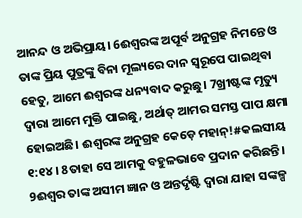ଆନନ୍ଦ ଓ ଅଭିପ୍ରାୟ। 6ଈଶ୍ୱରଙ୍କ ଅପୂର୍ବ ଅନୁଗ୍ରହ ନିମନ୍ତେ ଓ ତାଙ୍କ ପ୍ରିୟ ପୁତ୍ରଙ୍କୁ ବିନା ମୂଲ୍ୟରେ ଦାନ ସ୍ୱରୂପେ ପାଇଥିବା ହେତୁ, ଆମେ ଈଶ୍ୱରଙ୍କ ଧନ୍ୟବାଦ କରୁଛୁ। 7ଖ୍ରୀଷ୍ଟଙ୍କ ମୃତ୍ୟୁ ଦ୍ୱାରା ଆମେ ମୁକ୍ତି ପାଇଛୁ, ଅର୍ଥାତ୍ ଆମର ସମସ୍ତ ପାପ କ୍ଷମା ହୋଇଅଛି। ଈଶ୍ୱରଙ୍କ ଅନୁଗ୍ରହ କେଡ଼େ ମହାନ୍!#କଲସୀୟ ୧:୧୪। 8ତାହା ସେ ଆମକୁ ବହୁଳଭାବେ ପ୍ରଦାନ କରିଛନ୍ତି।
9ଈଶ୍ୱର ତାଙ୍କ ଅସୀମ ଜ୍ଞାନ ଓ ଅନ୍ତର୍ଦୃଷ୍ଟି ଦ୍ୱାରା ଯାହା ସଙ୍କଳ୍ପ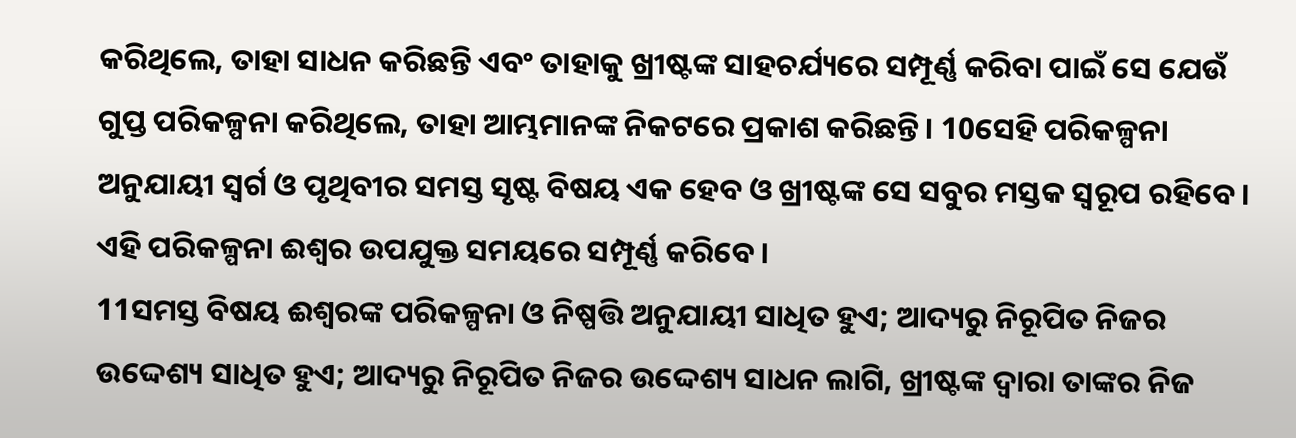କରିଥିଲେ, ତାହା ସାଧନ କରିଛନ୍ତି ଏବଂ ତାହାକୁ ଖ୍ରୀଷ୍ଟଙ୍କ ସାହଚର୍ଯ୍ୟରେ ସମ୍ପୂର୍ଣ୍ଣ କରିବା ପାଇଁ ସେ ଯେଉଁ ଗୁପ୍ତ ପରିକଳ୍ପନା କରିଥିଲେ, ତାହା ଆମ୍ଭମାନଙ୍କ ନିକଟରେ ପ୍ରକାଶ କରିଛନ୍ତି। 10ସେହି ପରିକଳ୍ପନା ଅନୁଯାୟୀ ସ୍ୱର୍ଗ ଓ ପୃଥିବୀର ସମସ୍ତ ସୃଷ୍ଟ ବିଷୟ ଏକ ହେବ ଓ ଖ୍ରୀଷ୍ଟଙ୍କ ସେ ସବୁର ମସ୍ତକ ସ୍ୱରୂପ ରହିବେ। ଏହି ପରିକଳ୍ପନା ଈଶ୍ୱର ଉପଯୁକ୍ତ ସମୟରେ ସମ୍ପୂର୍ଣ୍ଣ କରିବେ।
11ସମସ୍ତ ବିଷୟ ଈଶ୍ୱରଙ୍କ ପରିକଳ୍ପନା ଓ ନିଷ୍ପତ୍ତି ଅନୁଯାୟୀ ସାଧିତ ହୁଏ; ଆଦ୍ୟରୁ ନିରୂପିତ ନିଜର ଉଦ୍ଦେଶ୍ୟ ସାଧିତ ହୁଏ; ଆଦ୍ୟରୁ ନିରୂପିତ ନିଜର ଉଦ୍ଦେଶ୍ୟ ସାଧନ ଲାଗି, ଖ୍ରୀଷ୍ଟଙ୍କ ଦ୍ୱାରା ତାଙ୍କର ନିଜ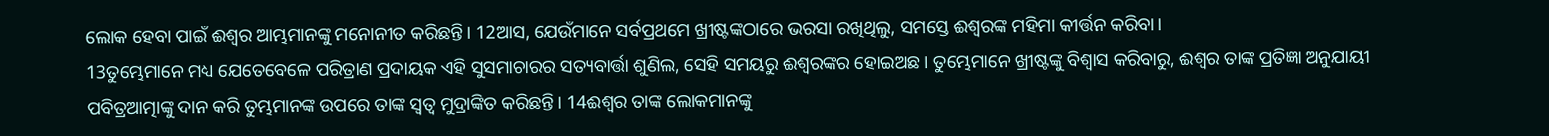ଲୋକ ହେବା ପାଇଁ ଈଶ୍ୱର ଆମ୍ଭମାନଙ୍କୁ ମନୋନୀତ କରିଛନ୍ତି। 12ଆସ, ଯେଉଁମାନେ ସର୍ବପ୍ରଥମେ ଖ୍ରୀଷ୍ଟଙ୍କଠାରେ ଭରସା ରଖିଥିଲୁ, ସମସ୍ତେ ଈଶ୍ୱରଙ୍କ ମହିମା କୀର୍ତ୍ତନ କରିବା।
13ତୁମ୍ଭେମାନେ ମଧ୍ୟ ଯେତେବେଳେ ପରିତ୍ରାଣ ପ୍ରଦାୟକ ଏହି ସୁସମାଚାରର ସତ୍ୟବାର୍ତ୍ତା ଶୁଣିଲ, ସେହି ସମୟରୁ ଈଶ୍ୱରଙ୍କର ହୋଇଅଛ। ତୁମ୍ଭେମାନେ ଖ୍ରୀଷ୍ଟଙ୍କୁ ବିଶ୍ୱାସ କରିବାରୁ, ଈଶ୍ୱର ତାଙ୍କ ପ୍ରତିଜ୍ଞା ଅନୁଯାୟୀ ପବିତ୍ରଆତ୍ମାଙ୍କୁ ଦାନ କରି ତୁମ୍ଭମାନଙ୍କ ଉପରେ ତାଙ୍କ ସ୍ୱତ୍ୱ ମୁଦ୍ରାଙ୍କିତ କରିଛନ୍ତି। 14ଈଶ୍ୱର ତାଙ୍କ ଲୋକମାନଙ୍କୁ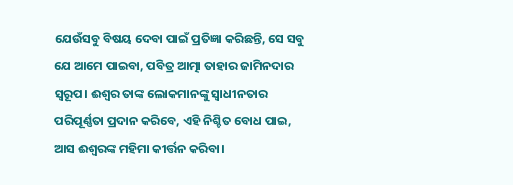ଯେଉଁସବୁ ବିଷୟ ଦେବା ପାଇଁ ପ୍ରତିଜ୍ଞା କରିଛନ୍ତି, ସେ ସବୁ ଯେ ଆମେ ପାଇବା, ପବିତ୍ର ଆତ୍ମା ତାହାର ଜାମିନଦାର ସ୍ୱରୂପ। ଈଶ୍ୱର ତାଙ୍କ ଲୋକମାନଙ୍କୁ ସ୍ୱାଧୀନତାର ପରିପୂର୍ଣ୍ଣତା ପ୍ରଦାନ କରିବେ, ଏହି ନିଶ୍ଚିତ ବୋଧ ପାଇ, ଆସ ଈଶ୍ୱରଙ୍କ ମହିମା କୀର୍ତ୍ତନ କରିବା।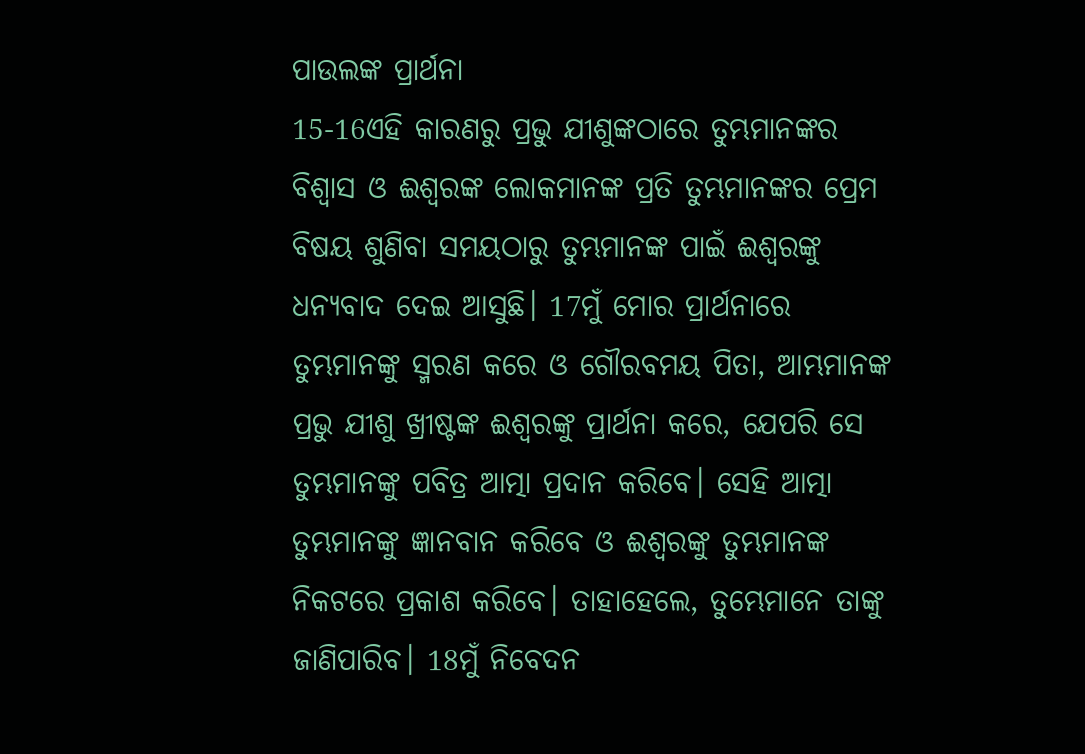ପାଉଲଙ୍କ ପ୍ରାର୍ଥନା
15-16ଏହି କାରଣରୁ ପ୍ରଭୁ ଯୀଶୁଙ୍କଠାରେ ତୁମ୍ଭମାନଙ୍କର ବିଶ୍ୱାସ ଓ ଈଶ୍ୱରଙ୍କ ଲୋକମାନଙ୍କ ପ୍ରତି ତୁମ୍ଭମାନଙ୍କର ପ୍ରେମ ବିଷୟ ଶୁଣିବା ସମୟଠାରୁ ତୁମ୍ଭମାନଙ୍କ ପାଇଁ ଈଶ୍ୱରଙ୍କୁ ଧନ୍ୟବାଦ ଦେଇ ଆସୁଛି। 17ମୁଁ ମୋର ପ୍ରାର୍ଥନାରେ ତୁମ୍ଭମାନଙ୍କୁ ସ୍ମରଣ କରେ ଓ ଗୌରବମୟ ପିତା, ଆମ୍ଭମାନଙ୍କ ପ୍ରଭୁ ଯୀଶୁ ଖ୍ରୀଷ୍ଟଙ୍କ ଈଶ୍ୱରଙ୍କୁ ପ୍ରାର୍ଥନା କରେ, ଯେପରି ସେ ତୁମ୍ଭମାନଙ୍କୁ ପବିତ୍ର ଆତ୍ମା ପ୍ରଦାନ କରିବେ। ସେହି ଆତ୍ମା ତୁମ୍ଭମାନଙ୍କୁ ଜ୍ଞାନବାନ କରିବେ ଓ ଈଶ୍ୱରଙ୍କୁ ତୁମ୍ଭମାନଙ୍କ ନିକଟରେ ପ୍ରକାଶ କରିବେ। ତାହାହେଲେ, ତୁମ୍ଭେମାନେ ତାଙ୍କୁ ଜାଣିପାରିବ। 18ମୁଁ ନିବେଦନ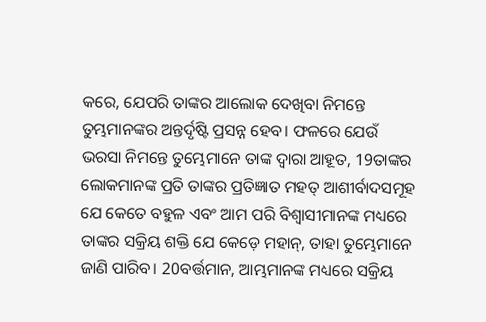କରେ, ଯେପରି ତାଙ୍କର ଆଲୋକ ଦେଖିବା ନିମନ୍ତେ ତୁମ୍ଭମାନଙ୍କର ଅନ୍ତର୍ଦୃଷ୍ଟି ପ୍ରସନ୍ନ ହେବ। ଫଳରେ ଯେଉଁ ଭରସା ନିମନ୍ତେ ତୁମ୍ଭେମାନେ ତାଙ୍କ ଦ୍ୱାରା ଆହୂତ, 19ତାଙ୍କର ଲୋକମାନଙ୍କ ପ୍ରତି ତାଙ୍କର ପ୍ରତିଜ୍ଞାତ ମହତ୍ ଆଶୀର୍ବାଦସମୂହ ଯେ କେତେ ବହୁଳ ଏବଂ ଆମ ପରି ବିଶ୍ୱାସୀମାନଙ୍କ ମଧ୍ୟରେ ତାଙ୍କର ସକ୍ରିୟ ଶକ୍ତି ଯେ କେଡ଼େ ମହାନ୍, ତାହା ତୁମ୍ଭେମାନେ ଜାଣି ପାରିବ। 20ବର୍ତ୍ତମାନ, ଆମ୍ଭମାନଙ୍କ ମଧ୍ୟରେ ସକ୍ରିୟ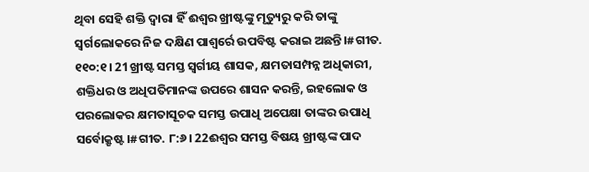ଥିବା ସେହି ଶକ୍ତି ଦ୍ୱାରା ହିଁ ଈଶ୍ୱର ଖ୍ରୀଷ୍ଟଙ୍କୁ ମୃତ୍ୟୁରୁ କରି ତାଙ୍କୁ ସ୍ୱର୍ଗଲୋକରେ ନିଜ ଦକ୍ଷିଣ ପାଶ୍ୱର୍ରେ ଉପବିଷ୍ଟ କରାଇ ଅଛନ୍ତି।#ଗୀତ. ୧୧୦:୧। 21ଖ୍ରୀଷ୍ଟ ସମସ୍ତ ସ୍ୱର୍ଗୀୟ ଶାସକ, କ୍ଷମତାସମ୍ପନ୍ନ ଅଧିକାରୀ, ଶକ୍ତିଧର ଓ ଅଧିପତିମାନଙ୍କ ଉପରେ ଶାସନ କରନ୍ତି, ଇହଲୋକ ଓ ପରଲୋକର କ୍ଷମତାସୂଚକ ସମସ୍ତ ଉପାଧି ଅପେକ୍ଷା ତାଙ୍କର ଉପାଧି ସର୍ବୋକ୍ରୃଷ୍ଟ।#ଗୀତ. ୮:୬। 22ଈଶ୍ୱର ସମସ୍ତ ବିଷୟ ଖ୍ରୀଷ୍ଟଙ୍କ ପାଦ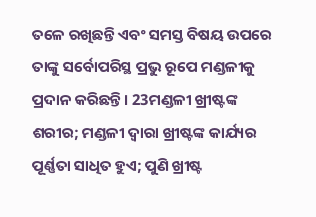ତଳେ ରଖିଛନ୍ତି ଏବଂ ସମସ୍ତ ବିଷୟ ଉପରେ ତାଙ୍କୁ ସର୍ବୋପରିସ୍ଥ ପ୍ରଭୁ ରୂପେ ମଣ୍ଡଳୀକୁ ପ୍ରଦାନ କରିଛନ୍ତି। 23ମଣ୍ଡଳୀ ଖ୍ରୀଷ୍ଟଙ୍କ ଶରୀର; ମଣ୍ଡଳୀ ଦ୍ୱାରା ଖ୍ରୀଷ୍ଟଙ୍କ କାର୍ଯ୍ୟର ପୂର୍ଣ୍ଣତା ସାଧିତ ହୁଏ; ପୁଣି ଖ୍ରୀଷ୍ଟ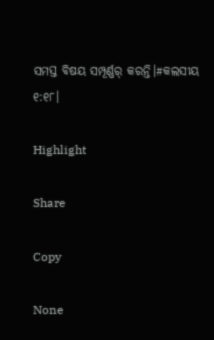ସମସ୍ତ ବିଷୟ ସମ୍ପୂର୍ଣ୍ଣର୍ କରନ୍ତି।#କଲସୀୟ ୧:୧୮।

Highlight

Share

Copy

None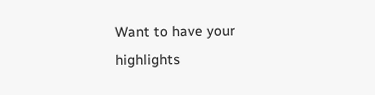Want to have your highlights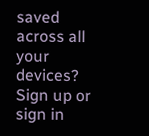saved across all your devices? Sign up or sign in